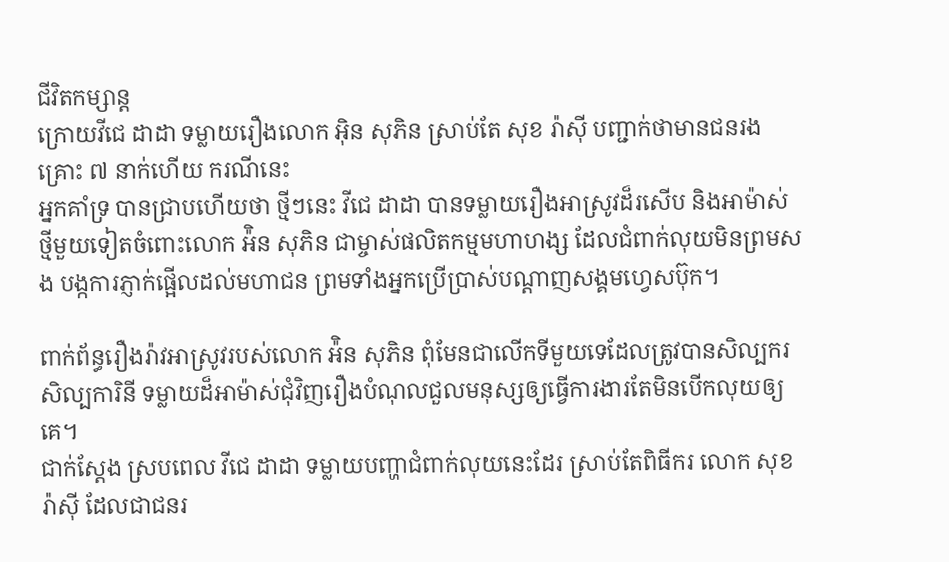ជីវិតកម្សាន្ដ
ក្រោយវីជេ ដាដា ទម្លាយរឿងលោក អ៊ិន សុភិន ស្រាប់តែ សុខ រ៉ាស៊ី បញ្ជាក់ថាមានជនរងគ្រោះ ៧ នាក់ហើយ ករណីនេះ
អ្នកគាំទ្រ បានជ្រាបហើយថា ថ្មីៗនេះ វីជេ ដាដា បានទម្លាយរឿងអាស្រូវដ៏រសើប និងអាម៉ាស់ថ្មីមួយទៀតចំពោះលោក អ៉ិន សុភិន ជាម្ចាស់ផលិតកម្មមហាហង្ស ដែលជំពាក់លុយមិនព្រមសង បង្កការភ្ញាក់ផ្អើលដល់មហាជន ព្រមទាំងអ្នកប្រើប្រាស់បណ្ដាញសង្គមហ្វេសប៊ុក។

ពាក់ព័ន្ធរឿងរ៉ាវអាស្រូវរបស់លោក អ៉ិន សុភិន ពុំមែនជាលើកទីមួយទេដែលត្រូវបានសិល្បករ សិល្បការិនី ទម្លាយដ៏អាម៉ាស់ជុំវិញរឿងបំណុលជួលមនុស្សឲ្យធ្វើការងារតែមិនបើកលុយឲ្យគេ។
ជាក់ស្ដែង ស្របពេល វីជេ ដាដា ទម្លាយបញ្ហាជំពាក់លុយនេះដែរ ស្រាប់តែពិធីករ លោក សុខ រ៉ាស៊ី ដែលជាជនរ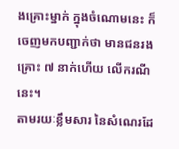ងគ្រោះម្នាក់ ក្នុងចំណោមនេះ ក៏ចេញមកបញ្ជាក់ថា មានជនរងគ្រោះ ៧ នាក់ហើយ លើករណីនេះ។
តាមរយៈខ្លឹមសារ នៃសំណេរដែ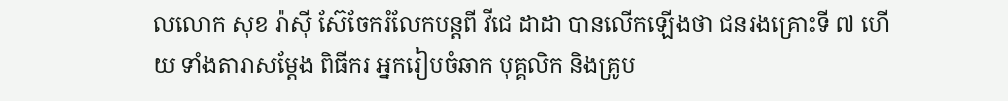លលោក សុខ រ៉ាស៊ី ស៊ែចែករំលែកបន្តពី វីជេ ដាដា បានលើកឡើងថា ជនរងគ្រោះទី ៧ ហើយ ទាំងតារាសម្ដែង ពិធីករ អ្នករៀបចំឆាក បុគ្គលិក និងគ្រូប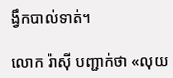ង្វឹកបាល់ទាត់។

លោក រ៉ាស៊ី បញ្ជាក់ថា «លុយ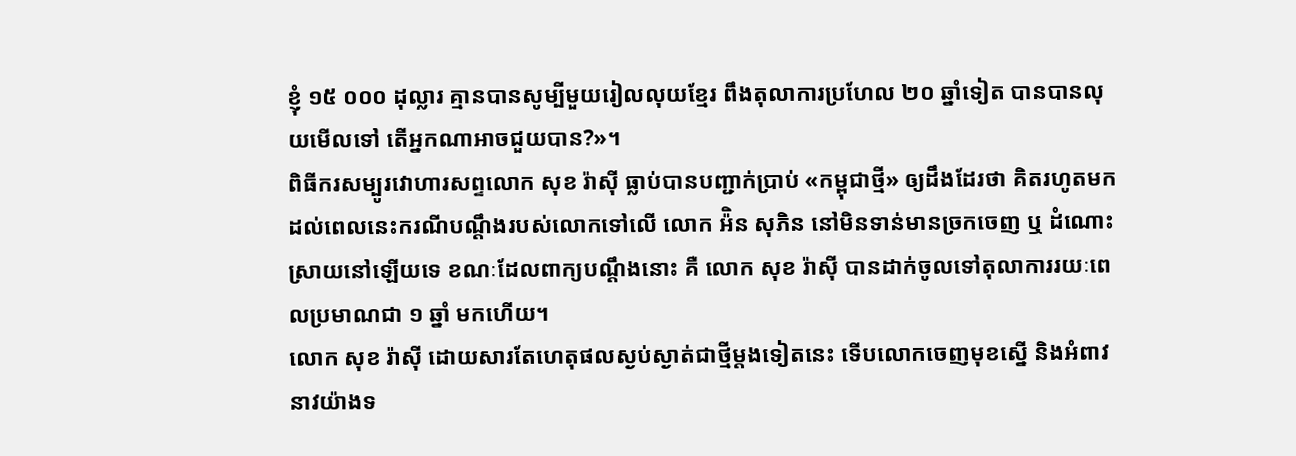ខ្ញុំ ១៥ ០០០ ដុល្លារ គ្មានបានសូម្បីមួយរៀលលុយខ្មែរ ពឹងតុលាការប្រហែល ២០ ឆ្នាំទៀត បានបានលុយមើលទៅ តើអ្នកណាអាចជួយបាន?»។
ពិធីករសម្បូរវោហារសព្ទលោក សុខ រ៉ាស៊ី ធ្លាប់បានបញ្ជាក់ប្រាប់ «កម្ពុជាថ្មី» ឲ្យដឹងដែរថា គិតរហូតមកដល់ពេលនេះករណីបណ្ដឹងរបស់លោកទៅលើ លោក អ៉ិន សុភិន នៅមិនទាន់មានច្រកចេញ ឬ ដំណោះស្រាយនៅឡើយទេ ខណៈដែលពាក្យបណ្ដឹងនោះ គឺ លោក សុខ រ៉ាស៊ី បានដាក់ចូលទៅតុលាការរយៈពេលប្រមាណជា ១ ឆ្នាំ មកហើយ។
លោក សុខ រ៉ាស៊ី ដោយសារតែហេតុផលស្ងប់ស្ងាត់ជាថ្មីម្តងទៀតនេះ ទើបលោកចេញមុខស្នើ និងអំពាវនាវយ៉ាងទ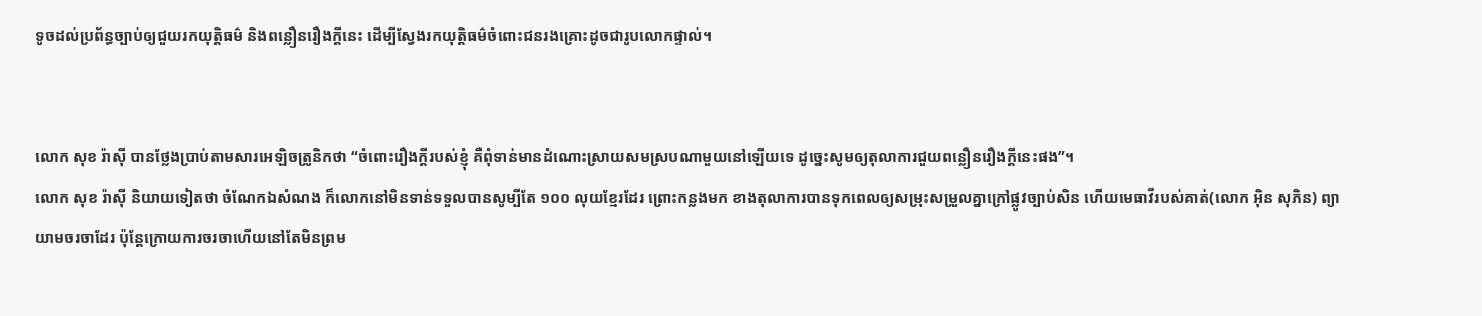ទូចដល់ប្រព័ន្ធច្បាប់ឲ្យជួយរកយុត្តិធម៌ និងពន្លឿនរឿងក្តីនេះ ដើម្បីស្វែងរកយុត្តិធម៌ចំពោះជនរងគ្រោះដូចជារូបលោកផ្ទាល់។


លោក សុខ រ៉ាស៊ី បានថ្លែងប្រាប់តាមសារអេឡិចត្រូនិកថា “ចំពោះរឿងក្តីរបស់ខ្ញុំ គឺពុំទាន់មានដំណោះស្រាយសមស្របណាមួយនៅឡើយទេ ដូច្នេះសូមឲ្យតុលាការជួយពន្លឿនរឿងក្តីនេះផង”។
លោក សុខ រ៉ាស៊ី និយាយទៀតថា ចំណែកឯសំណង ក៏លោកនៅមិនទាន់ទទួលបានសូម្បីតែ ១០០ លុយខ្មែរដែរ ព្រោះកន្លងមក ខាងតុលាការបានទុកពេលឲ្យសម្រុះសម្រួលគ្នាក្រៅផ្លូវច្បាប់សិន ហើយមេធាវីរបស់គាត់(លោក អ៊ិន សុភិន) ព្យាយាមចរចាដែរ ប៉ុន្តែក្រោយការចរចាហើយនៅតែមិនព្រម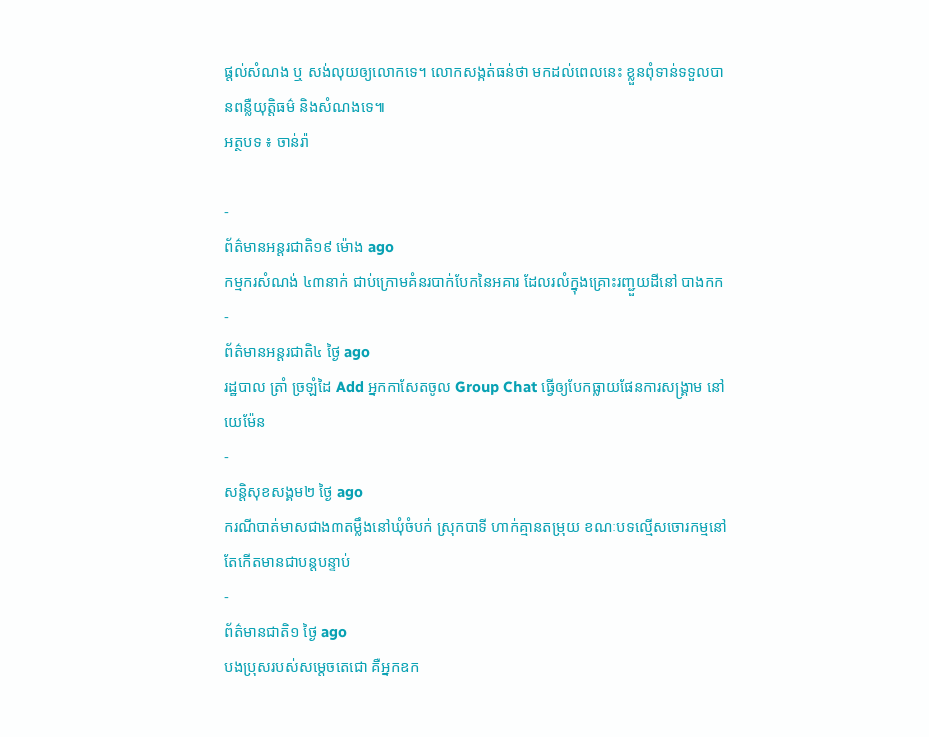ផ្តល់សំណង ឬ សង់លុយឲ្យលោកទេ។ លោកសង្កត់ធន់ថា មកដល់ពេលនេះ ខ្លួនពុំទាន់ទទួលបានពន្លឺយុត្តិធម៌ និងសំណងទេ៕
អត្ថបទ ៖ ចាន់រ៉ា

-
ព័ត៌មានអន្ដរជាតិ១៩ ម៉ោង ago
កម្មករសំណង់ ៤៣នាក់ ជាប់ក្រោមគំនរបាក់បែកនៃអគារ ដែលរលំក្នុងគ្រោះរញ្ជួយដីនៅ បាងកក
-
ព័ត៌មានអន្ដរជាតិ៤ ថ្ងៃ ago
រដ្ឋបាល ត្រាំ ច្រឡំដៃ Add អ្នកកាសែតចូល Group Chat ធ្វើឲ្យបែកធ្លាយផែនការសង្គ្រាម នៅយេម៉ែន
-
សន្តិសុខសង្គម២ ថ្ងៃ ago
ករណីបាត់មាសជាង៣តម្លឹងនៅឃុំចំបក់ ស្រុកបាទី ហាក់គ្មានតម្រុយ ខណៈបទល្មើសចោរកម្មនៅតែកើតមានជាបន្តបន្ទាប់
-
ព័ត៌មានជាតិ១ ថ្ងៃ ago
បងប្រុសរបស់សម្ដេចតេជោ គឺអ្នកឧក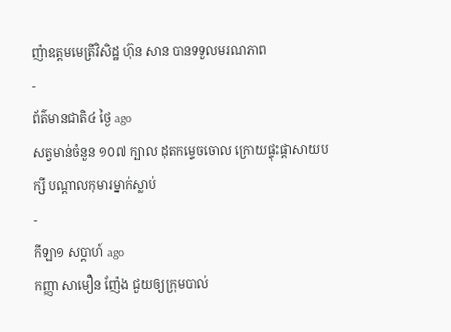ញ៉ាឧត្តមមេត្រីវិសិដ្ឋ ហ៊ុន សាន បានទទួលមរណភាព
-
ព័ត៌មានជាតិ៤ ថ្ងៃ ago
សត្វមាន់ចំនួន ១០៧ ក្បាល ដុតកម្ទេចចោល ក្រោយផ្ទុះផ្ដាសាយបក្សី បណ្តាលកុមារម្នាក់ស្លាប់
-
កីឡា១ សប្តាហ៍ ago
កញ្ញា សាមឿន ញ៉ែង ជួយឲ្យក្រុមបាល់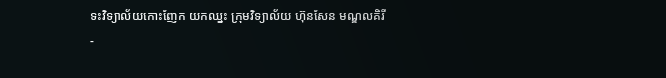ទះវិទ្យាល័យកោះញែក យកឈ្នះ ក្រុមវិទ្យាល័យ ហ៊ុនសែន មណ្ឌលគិរី
-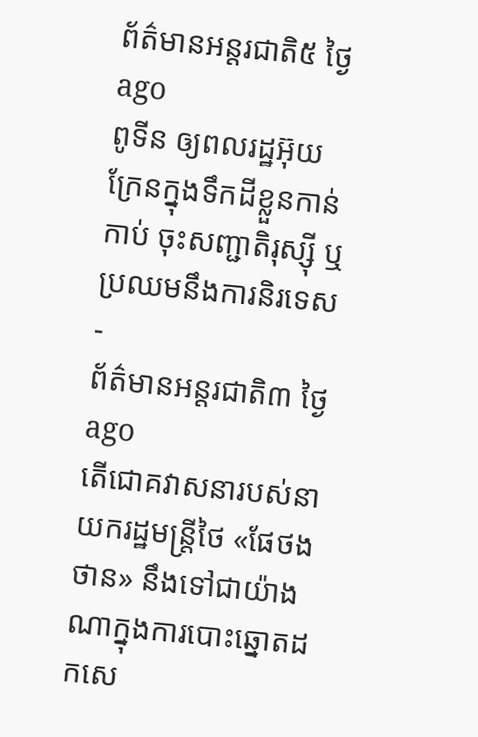ព័ត៌មានអន្ដរជាតិ៥ ថ្ងៃ ago
ពូទីន ឲ្យពលរដ្ឋអ៊ុយក្រែនក្នុងទឹកដីខ្លួនកាន់កាប់ ចុះសញ្ជាតិរុស្ស៊ី ឬប្រឈមនឹងការនិរទេស
-
ព័ត៌មានអន្ដរជាតិ៣ ថ្ងៃ ago
តើជោគវាសនារបស់នាយករដ្ឋមន្ត្រីថៃ «ផែថងថាន» នឹងទៅជាយ៉ាងណាក្នុងការបោះឆ្នោតដកសេ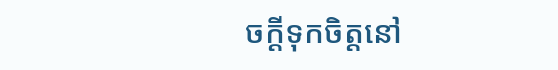ចក្តីទុកចិត្តនៅ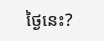ថ្ងៃនេះ?